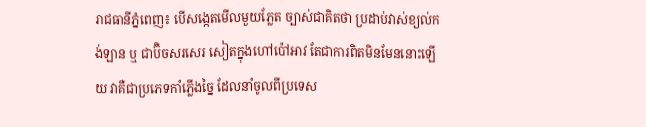រាជធានីភ្នំពេញ៖ បើសង្កេតមើលមួយភ្លែត ច្បាស់ជាគិតថា ប្រដាប់វាស់ខ្យល់កង់ឡាន ឬ ជាប៊ិចសរសេរ សៀតក្នុងហៅប៉ៅអាវ តែជាការពិតមិនមែននោះឡើយ វាគឺជាប្រភេទកាំភ្លើងច្នៃ ដែលនាំចូលពីប្រទេស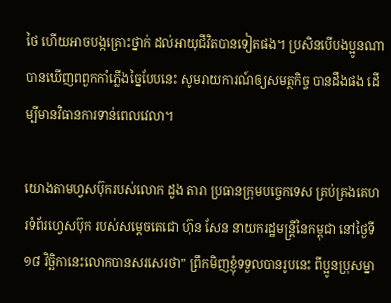ថៃ ហើយអាចបង្កគ្រោះថ្នាក់ ដល់អាយុជីវិតបានទៀតផង។ ប្រសិនបើបងប្អូនណា បានឃើញពពួកកាំភ្លើងច្នៃបែបនេះ សូមរាយការណ៍ឲ្យសមត្ថកិច្ច បានដឹងផង ដើម្បីមានវិធានការទាន់ពេលវេលា។

យោងតាមហ្វសប៊ុករបស់លោក ដួង តារា ប្រធានក្រុមបច្ចេកទេស គ្រប់គ្រងគេហរទំព័រហ្វេសប៊ុក របស់សម្ដេចតេជោ ហ៊ុន សែន នាយករដ្ឋមន្រ្តីនៃកម្ពុជា នៅថ្ងៃទី១៨ វិច្ឆិកានេះលោកបានសរសេរថា” ព្រឹកមិញខ្ញុំទទួលបានរូបនេះ ពីប្អូនប្រុសម្នា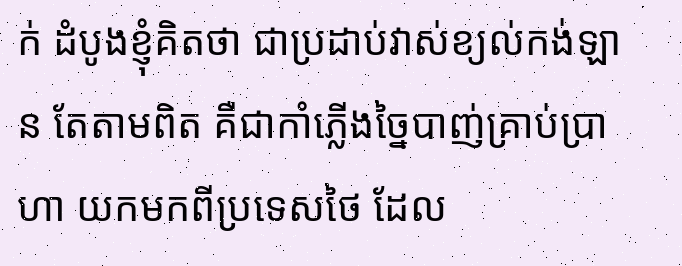ក់ ដំបូងខ្ញុំគិតថា ជាប្រដាប់វាស់ខ្យល់កង់ឡាន តែតាមពិត គឺជាកាំភ្លើងច្នៃបាញ់គ្រាប់ប្រាហា យកមកពីប្រទេសថៃ ដែល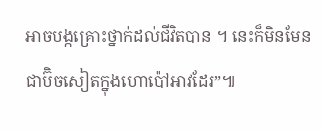អាចបង្កគ្រោះថ្នាក់ដល់ជីវិតបាន ។ នេះក៏មិនមែន ជាប៊ិចសៀតក្នុងហោប៉ៅអាវដែរ”៕